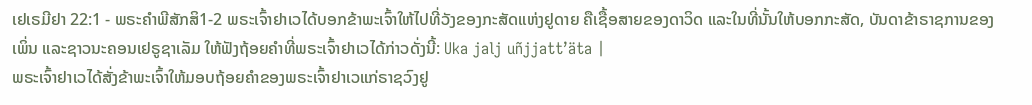ເຢເຣມີຢາ 22:1 - ພຣະຄຳພີສັກສິ1-2 ພຣະເຈົ້າຢາເວໄດ້ບອກຂ້າພະເຈົ້າໃຫ້ໄປທີ່ວັງຂອງກະສັດແຫ່ງຢູດາຍ ຄືເຊື້ອສາຍຂອງດາວິດ ແລະໃນທີ່ນັ້ນໃຫ້ບອກກະສັດ, ບັນດາຂ້າຣາຊການຂອງເພິ່ນ ແລະຊາວນະຄອນເຢຣູຊາເລັມ ໃຫ້ຟັງຖ້ອຍຄຳທີ່ພຣະເຈົ້າຢາເວໄດ້ກ່າວດັ່ງນີ້: Uka jalj uñjjattʼäta |
ພຣະເຈົ້າຢາເວໄດ້ສັ່ງຂ້າພະເຈົ້າໃຫ້ມອບຖ້ອຍຄຳຂອງພຣະເຈົ້າຢາເວແກ່ຣາຊວົງຢູ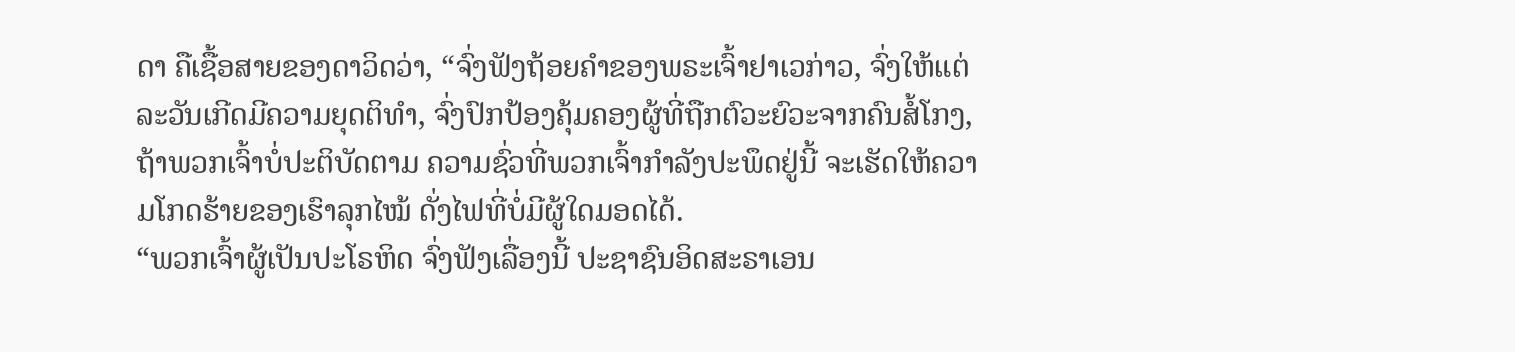ດາ ຄືເຊື້ອສາຍຂອງດາວິດວ່າ, “ຈົ່ງຟັງຖ້ອຍຄຳຂອງພຣະເຈົ້າຢາເວກ່າວ, ຈົ່ງໃຫ້ແຕ່ລະວັນເກີດມີຄວາມຍຸດຕິທຳ, ຈົ່ງປົກປ້ອງຄຸ້ມຄອງຜູ້ທີ່ຖືກຕົວະຍົວະຈາກຄົນສໍ້ໂກງ, ຖ້າພວກເຈົ້າບໍ່ປະຕິບັດຕາມ ຄວາມຊົ່ວທີ່ພວກເຈົ້າກຳລັງປະພຶດຢູ່ນີ້ ຈະເຮັດໃຫ້ຄວາມໂກດຮ້າຍຂອງເຮົາລຸກໄໝ້ ດັ່ງໄຟທີ່ບໍ່ມີຜູ້ໃດມອດໄດ້.
“ພວກເຈົ້າຜູ້ເປັນປະໂຣຫິດ ຈົ່ງຟັງເລື່ອງນີ້ ປະຊາຊົນອິດສະຣາເອນ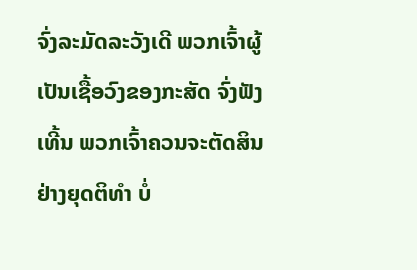ຈົ່ງລະມັດລະວັງເດີ ພວກເຈົ້າຜູ້ເປັນເຊື້ອວົງຂອງກະສັດ ຈົ່ງຟັງເທີ້ນ ພວກເຈົ້າຄວນຈະຕັດສິນຢ່າງຍຸດຕິທຳ ບໍ່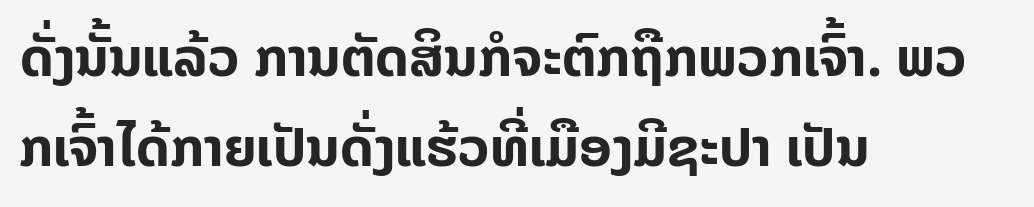ດັ່ງນັ້ນແລ້ວ ການຕັດສິນກໍຈະຕົກຖືກພວກເຈົ້າ. ພວກເຈົ້າໄດ້ກາຍເປັນດັ່ງແຮ້ວທີ່ເມືອງມີຊະປາ ເປັນ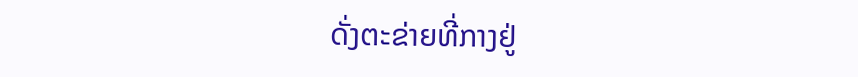ດັ່ງຕະຂ່າຍທີ່ກາງຢູ່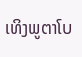ເທິງພູຕາໂບ